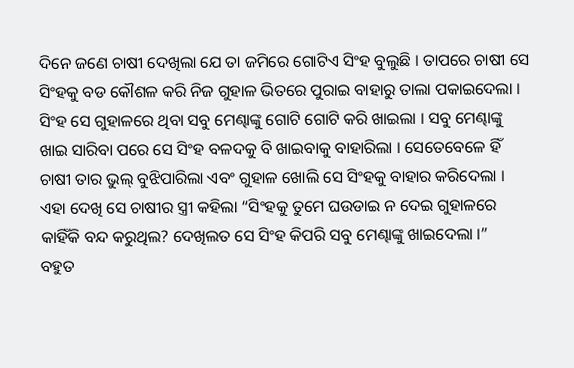ଦିନେ ଜଣେ ଚାଷୀ ଦେଖିଲା ଯେ ତା ଜମିରେ ଗୋଟିଏ ସିଂହ ବୁଲୁଛି । ତାପରେ ଚାଷୀ ସେ ସିଂହକୁ ବଡ କୌଶଳ କରି ନିଜ ଗୁହାଳ ଭିତରେ ପୁରାଇ ବାହାରୁ ତାଲା ପକାଇଦେଲା । ସିଂହ ସେ ଗୁହାଳରେ ଥିବା ସବୁ ମେଣ୍ଢାଙ୍କୁ ଗୋଟି ଗୋଟି କରି ଖାଇଲା । ସବୁ ମେଣ୍ଢାଙ୍କୁ ଖାଇ ସାରିବା ପରେ ସେ ସିଂହ ବଳଦକୁ ବି ଖାଇବାକୁ ବାହାରିଲା । ସେତେବେଳେ ହିଁ ଚାଷୀ ତାର ଭୁଲ୍ ବୁଝିପାରିଲା ଏବଂ ଗୁହାଳ ଖୋଲି ସେ ସିଂହକୁ ବାହାର କରିଦେଲା ।
ଏହା ଦେଖି ସେ ଚାଷୀର ସ୍ତ୍ରୀ କହିଲା “ସିଂହକୁ ତୁମେ ଘଉଡାଇ ନ ଦେଇ ଗୁହାଳରେ କାହିଁକି ବନ୍ଦ କରୁଥିଲ? ଦେଖିଲତ ସେ ସିଂହ କିପରି ସବୁ ମେଣ୍ଢାଙ୍କୁ ଖାଇଦେଲା ।”
ବହୁତ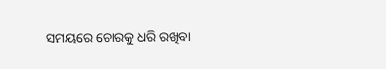ସମୟରେ ଚୋରକୁ ଧରି ରଖିବା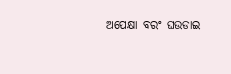ଅପେକ୍ଷା ବରଂ ଘଉଡାଇ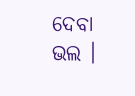ଦେବା ଭଲ ।